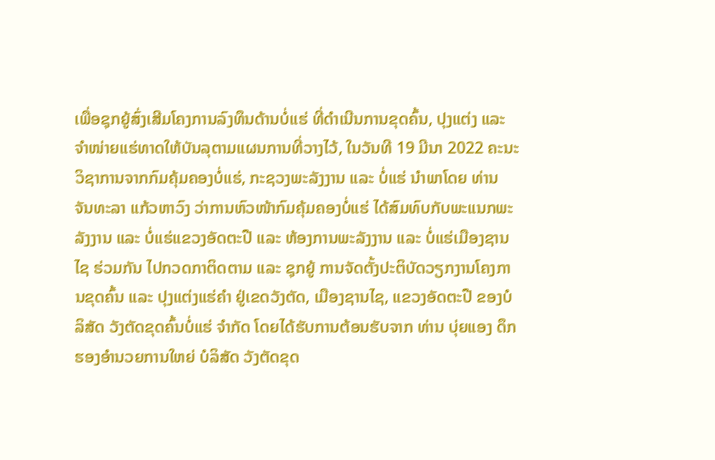ເພື່ອຊຸກຍູ້ສົ່ງເສີມໂຄງການລົງທຶນດ້ານບໍ່ແຮ່ ທີ່ດຳເນີນການຂຸດຄົ້ນ, ປຸງແຕ່ງ ແລະ ຈຳໜ່າຍແຮ່ທາດໃຫ້ບັນລຸຕາມແຜນການທີ່ວາງໄວ້, ໃນວັນທີ 19 ມີນາ 2022 ຄະນະວິຊາການຈາກກົມຄຸ້ມຄອງບໍ່ແຮ່, ກະຊວງພະລັງງານ ແລະ ບໍ່ແຮ່ ນຳພາໂດຍ ທ່ານ ຈັນທະລາ ແກ້ວຫາວົງ ວ່າການຫົວໜ້າກົມຄຸ້ມຄອງບໍ່ແຮ່ ໄດ້ສົມທົບກັບພະແນກພະລັງງານ ແລະ ບໍ່ແຮ່ແຂວງອັດຕະປື ແລະ ຫ້ອງການພະລັງງານ ແລະ ບໍ່ແຮ່ເມືອງຊານໄຊ ຮ່ວມກັນ ໄປກວດກາຕິດຕາມ ແລະ ຊຸກຍູ້ ການຈັດຕັ້ງປະຕິບັດວຽກງານໂຄງການຂຸດຄົ້ນ ແລະ ປຸງແຕ່ງແຮ່ຄຳ ຢູ່ເຂດວັງຕັດ, ເມືອງຊານໄຊ, ແຂວງອັດຕະປື ຂອງບໍລິສັດ ວັງຕັດຂຸດຄົ້ນບໍ່ແຮ່ ຈໍາກັດ ໂດຍໄດ້ຮັບການຕ້ອນຮັບຈາກ ທ່ານ ບຸ່ຍແອງ ດຶກ ຮອງອຳນວຍການໃຫຍ່ ບໍລິສັດ ວັງຕັດຂຸດ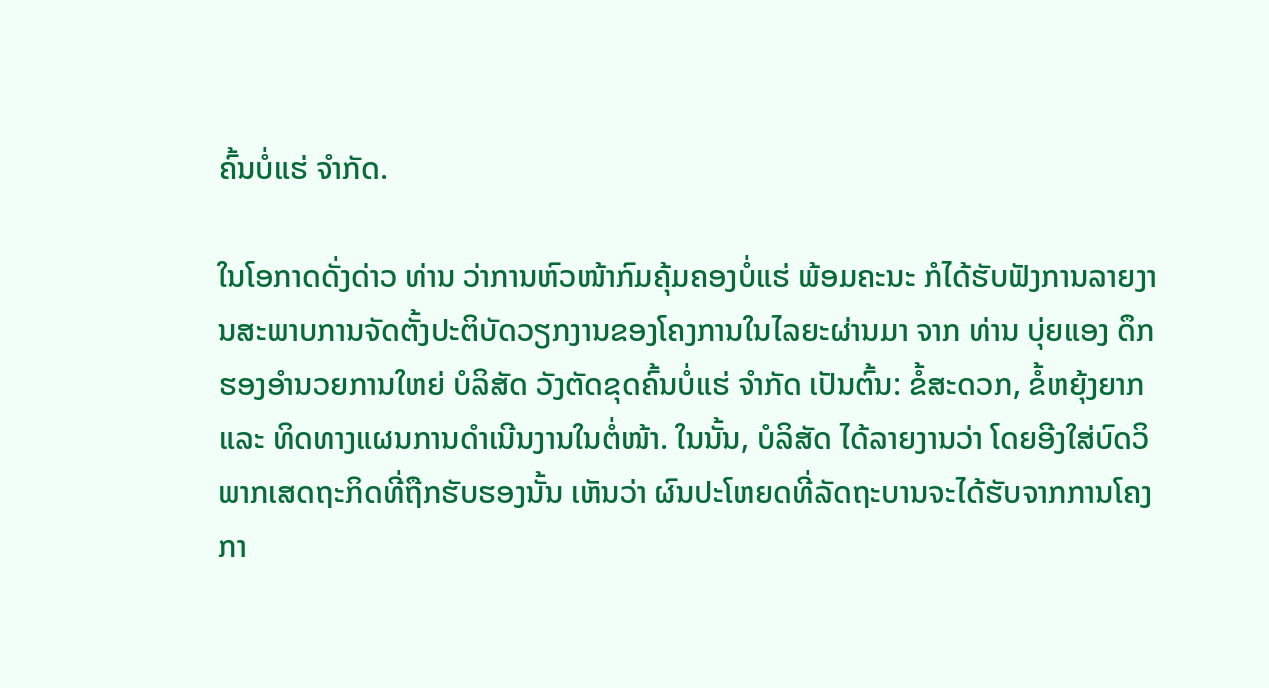ຄົ້ນບໍ່ແຮ່ ຈໍາກັດ.

ໃນໂອກາດດັ່ງດ່າວ ທ່ານ ວ່າການຫົວໜ້າກົມຄຸ້ມຄອງບໍ່ແຮ່ ພ້ອມຄະນະ ກໍໄດ້ຮັບຟັງການລາຍງານສະພາບການຈັດຕັ້ງປະຕິບັດວຽກງານຂອງໂຄງການໃນໄລຍະຜ່ານມາ ຈາກ ທ່ານ ບຸ່ຍແອງ ດຶກ ຮອງອຳນວຍການໃຫຍ່ ບໍລິສັດ ວັງຕັດຂຸດຄົ້ນບໍ່ແຮ່ ຈໍາກັດ ເປັນຕົ້ນ: ຂໍ້ສະດວກ, ຂໍ້ຫຍຸ້ງຍາກ ແລະ ທິດທາງແຜນການດຳເນີນງານໃນຕໍ່ໜ້າ. ໃນນັ້ນ, ບໍລິສັດ ໄດ້ລາຍງານວ່າ ໂດຍອີງໃສ່ບົດວິພາກເສດຖະກິດທີ່ຖືກຮັບຮອງນັ້ນ ເຫັນວ່າ ຜົນປະໂຫຍດທີ່ລັດຖະບານຈະໄດ້ຮັບຈາກການໂຄງກາ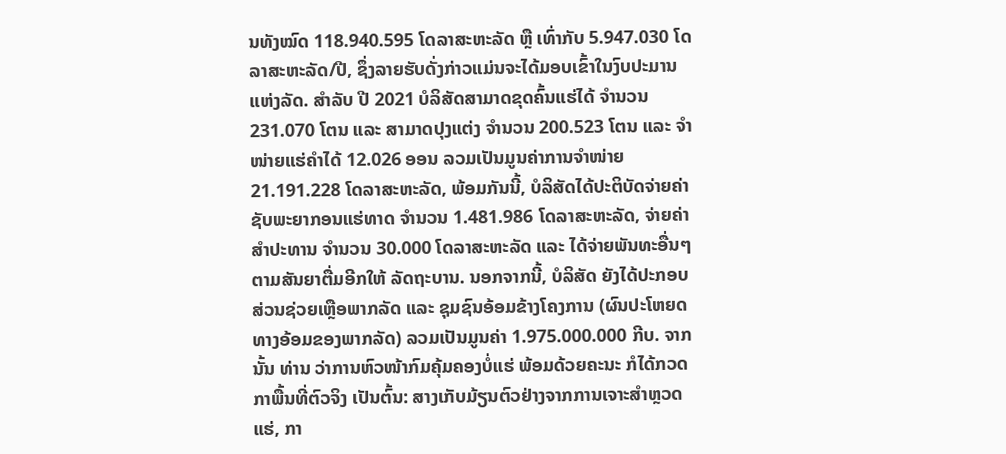ນທັງໝົດ 118.940.595 ໂດລາສະຫະລັດ ຫຼື ເທົ່າກັບ 5.947.030 ໂດລາສະຫະລັດ/ປີ, ຊຶ່ງລາຍຮັບດັ່ງກ່າວແມ່ນຈະໄດ້ມອບເຂົ້າໃນງົບປະມານແຫ່ງລັດ. ສຳລັບ ປີ 2021 ບໍລິສັດສາມາດຂຸດຄົ້ນແຮ່ໄດ້ ຈຳນວນ 231.070 ໂຕນ ແລະ ສາມາດປຸງແຕ່ງ ຈຳນວນ 200.523 ໂຕນ ແລະ ຈຳໜ່າຍແຮ່ຄຳໄດ້ 12.026 ອອນ ລວມເປັນມູນຄ່າການຈຳໜ່າຍ 21.191.228 ໂດລາສະຫະລັດ, ພ້ອມກັນນີ້, ບໍລິສັດໄດ້ປະຕິບັດຈ່າຍຄ່າຊັບພະຍາກອນແຮ່ທາດ ຈຳນວນ 1.481.986 ໂດລາສະຫະລັດ, ຈ່າຍຄ່າສຳປະທານ ຈຳນວນ 30.000 ໂດລາສະຫະລັດ ແລະ ໄດ້ຈ່າຍພັນທະອື່ນໆ ຕາມສັນຍາຕື່ມອີກໃຫ້ ລັດຖະບານ. ນອກຈາກນີ້, ບໍລິສັດ ຍັງໄດ້ປະກອບສ່ວນຊ່ວຍເຫຼືອພາກລັດ ແລະ ຊຸມຊົນອ້ອມຂ້າງໂຄງການ (ຜົນປະໂຫຍດທາງອ້ອມຂອງພາກລັດ) ລວມເປັນມູນຄ່າ 1.975.000.000 ກີບ. ຈາກນັ້ນ ທ່ານ ວ່າການຫົວໜ້າກົມຄຸ້ມຄອງບໍ່ແຮ່ ພ້ອມດ້ວຍຄະນະ ກໍໄດ້ກວດກາພື້ນທີ່ຕົວຈິງ ເປັນຕົ້ນ: ສາງເກັບມ້ຽນຕົວຢ່າງຈາກການເຈາະສຳຫຼວດແຮ່, ກາ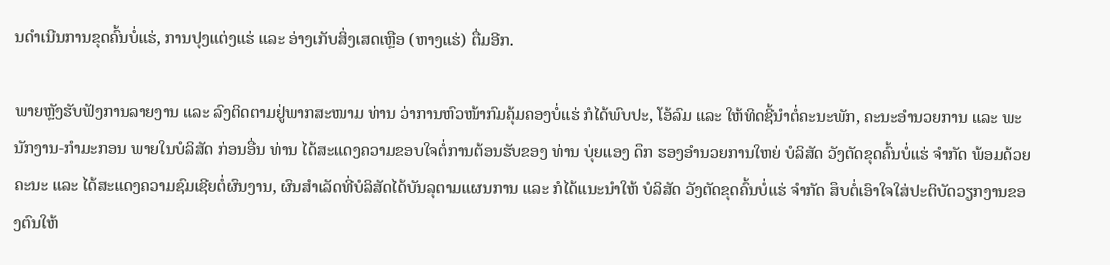ນດຳເນີນການຂຸດຄົ້ນບໍ່ແຮ່, ການປຸງແຕ່ງແຮ່ ແລະ ອ່າງເກັບສິ່ງເສດເຫຼືອ (ຫາງແຮ່) ຕື່ມອີກ.

ພາຍຫຼັງຮັບຟັງການລາຍງານ ແລະ ລົງຕິດຕາມຢູ່ພາກສະໜາມ ທ່ານ ວ່າການຫົວໜ້າກົມຄຸ້ມຄອງບໍ່ແຮ່ ກໍໄດ້ພົບປະ, ໂອ້ລົມ ແລະ ໃຫ້ທິດຊີ້ນຳຕໍ່ຄະນະພັກ, ຄະນະອຳນວຍການ ແລະ ພະນັກງານ-ກຳມະກອນ ພາຍໃນບໍລິສັດ ກ່ອນອື່ນ ທ່ານ ໄດ້ສະແດງຄວາມຂອບໃຈຕໍ່ການຕ້ອນຮັບຂອງ ທ່ານ ບຸ່ຍແອງ ດຶກ ຮອງອຳນວຍການໃຫຍ່ ບໍລິສັດ ວັງຕັດຂຸດຄົ້ນບໍ່ແຮ່ ຈໍາກັດ ພ້ອມດ້ວຍຄະນະ ແລະ ໄດ້ສະແດງຄວາມຊົມເຊີຍຕໍ່ຜົນງານ, ຜົນສຳເລັດທີ່ບໍລິສັດໄດ້ບັນລຸຕາມແຜນການ ແລະ ກໍໄດ້ແນະນຳໃຫ້ ບໍລິສັດ ວັງຕັດຂຸດຄົ້ນບໍ່ແຮ່ ຈໍາກັດ ສຶບຕໍ່ເອົາໃຈໃສ່ປະຕິບັດວຽກງານຂອງຕົນໃຫ້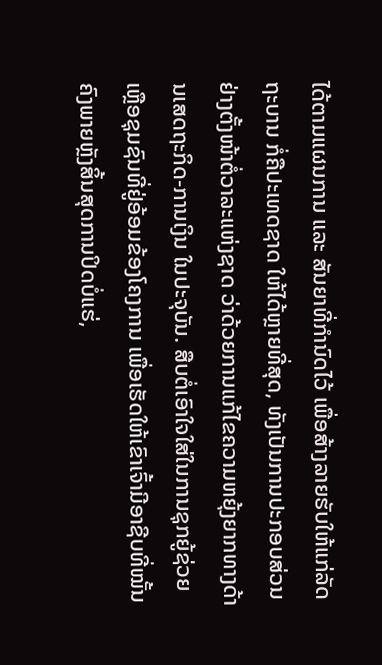ໄດ້ຕາມແຜນການ ແລະ ສັນຍາທີ່ກຳນົດໄວ້ ເພື່ອສ້າງລາຍຮັບໃຫ້ແກ່ລັດຖະບານ ກໍ່ຄືປະເທດຊາດ ໃຫ້ໄດ້ຫຼາຍທີ່ສຸດ, ທັງເປັນການປະກອບສ່ວນຢ່າງຕັ້ງໜ້າຕໍ່ວາລະແຫ່ງຊາດ ວ່າດ້ວຍການແກ້ໄຂຄວາມຫຍຸ້ງຍາກທາງດ້ານເສດຖະກິດ-ການເງິນ ໃນປະຈຸບັນ. ສືບຕໍ່ເອົາໃຈໃສ່ໃນການຊຸກຍູ້ຊ່ວຍເຫຼືອຊຸມຊົນທີ່ຢູ່ອ້ອມຂ້ອງໂຄງການ ເພື່ອເຮັດໃຫ້ເຂົາເຈົ້າມີອາຊີບທີ່ໝັ້ນຄົງພາຍຫຼັງສິ້ນສຸດການປິດບໍ່ແຮ່,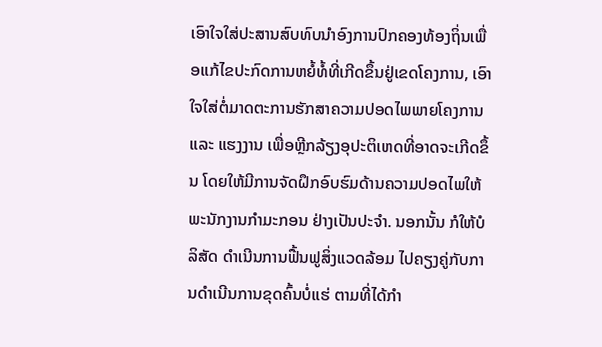ເອົາໃຈໃສ່ປະສານສົບທົບນຳອົງການປົກຄອງທ້ອງຖິ່ນເພື່ອແກ້ໄຂປະກົດການຫຍໍ້ທໍ້ທີ່ເກີດຂຶ້ນຢູ່ເຂດໂຄງການ, ເອົາໃຈໃສ່ຕໍ່ມາດຕະການຮັກສາຄວາມປອດໄພພາຍໂຄງການ ແລະ ແຮງງານ ເພື່ອຫຼີກລ້ຽງອຸປະຕິເຫດທີ່ອາດຈະເກີດຂຶ້ນ ໂດຍໃຫ້ມີການຈັດຝຶກອົບຮົມດ້ານຄວາມປອດໄພໃຫ້ພະນັກງານກຳມະກອນ ຢ່າງເປັນປະຈຳ. ນອກນັ້ນ ກໍໃຫ້ບໍລິສັດ ດຳເນີນການຟື້ນຟູສິ່ງແວດລ້ອມ ໄປຄຽງຄູ່ກັບການດຳເນີນການຂຸດຄົ້ນບໍ່ແຮ່ ຕາມທີ່ໄດ້ກຳ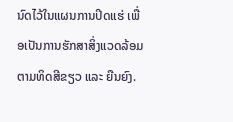ນົດໄວ້ໃນແຜນການປິດແຮ່ ເພື່ອເປັນການຮັກສາສິ່ງແວດລ້ອມຕາມທິດສີຂຽວ ແລະ ຍືນຍົງ.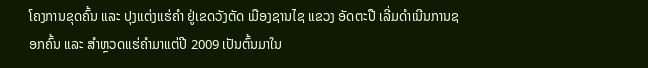ໂຄງການຂຸດຄົ້ນ ແລະ ປຸງແຕ່ງແຮ່ຄຳ ຢູ່ເຂດວັງຕັດ ເມືອງຊານໄຊ ແຂວງ ອັດຕະປື ເລີ່ມດຳເນີນການຊອກຄົ້ນ ແລະ ສຳຫຼວດແຮ່ຄຳມາແຕ່ປີ 2009 ເປັນຕົ້ນມາໃນ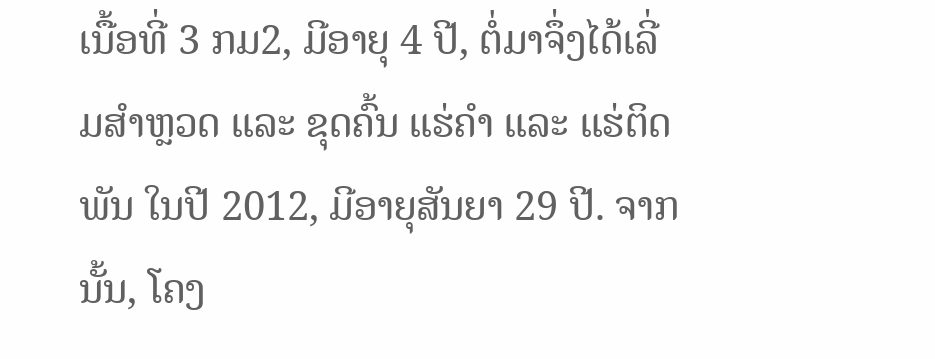ເນື້ອທີ່ 3 ກມ2, ມີອາຍຸ 4 ປີ, ຕໍ່ມາຈຶ່ງໄດ້ເລີ່ມສໍາຫຼວດ ແລະ ຂຸດຄົ້ນ ແຮ່ຄໍາ ແລະ ແຮ່ຕິດພັນ ໃນປີ 2012, ມີອາຍຸສັນຍາ 29 ປີ. ຈາກນັ້ນ, ໂຄງ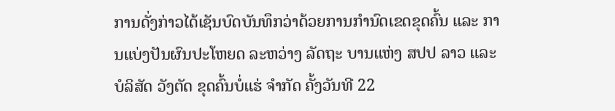ການດັ່ງກ່າວໄດ້ເຊັນບົດບັນທຶກວ່າດ້ວຍການກຳນົດເຂດຂຸດຄົ້ນ ແລະ ການແບ່ງປັນຜົນປະໂຫຍດ ລະຫວ່າງ ລັດຖະ ບານແຫ່ງ ສປປ ລາວ ແລະ ບໍລິສັດ ວັງຕັດ ຂຸດຄົ້ນບໍ່ແຮ່ ຈຳກັດ ຄັ້ງວັນທີ 22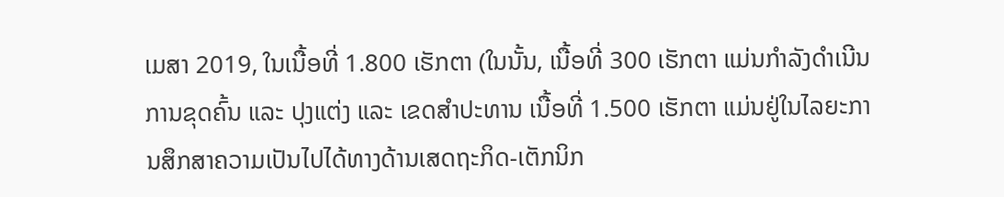ເມສາ 2019, ໃນເນື້ອທີ່ 1.800 ເຮັກຕາ (ໃນນັ້ນ, ເນື້ອທີ່ 300 ເຮັກຕາ ແມ່ນກຳລັງດຳເນີນການຂຸດຄົ້ນ ແລະ ປຸງແຕ່ງ ແລະ ເຂດສຳປະທານ ເນື້ອທີ່ 1.500 ເຮັກຕາ ແມ່ນຢູ່ໃນໄລຍະການສຶກສາຄວາມເປັນໄປໄດ້ທາງດ້ານເສດຖະກິດ-ເຕັກນິກ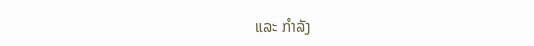ແລະ ກຳລັງ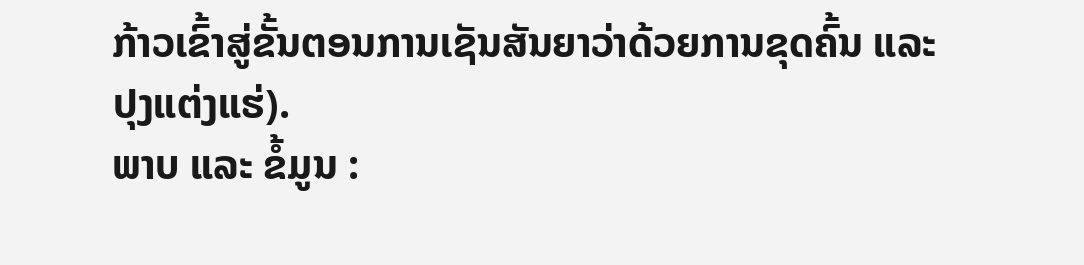ກ້າວເຂົ້າສູ່ຂັ້ນຕອນການເຊັນສັນຍາວ່າດ້ວຍການຂຸດຄົ້ນ ແລະ ປຸງແຕ່ງແຮ່).
ພາບ ແລະ ຂໍ້ມູນ :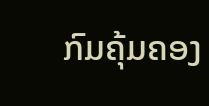ກົມຄຸ້ມຄອງ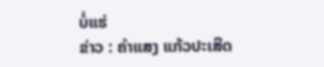ບໍ່ແຮ່
ຂ່າວ : ຄຳແສງ ແກ້ວປະເສີດ